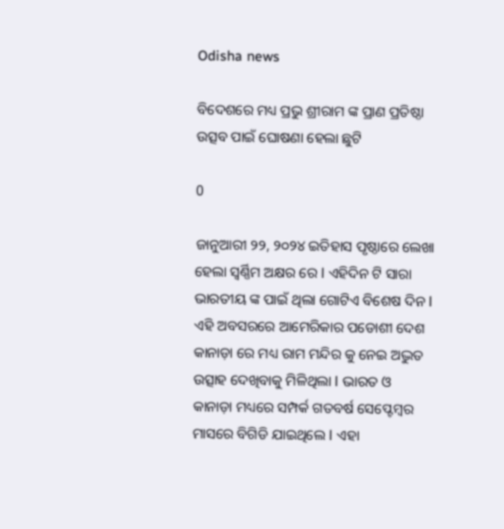Odisha news

ବିଦେଶରେ ମଧ୍ୟ ପ୍ରଭୁ ଶ୍ରୀରାମ ଙ୍କ ପ୍ରାଣ ପ୍ରତିଷ୍ଠା ଉତ୍ସବ ପାଇଁ ଘୋଷଣା ହେଲା ଛୁଟି

0

ଜାନୁଆରୀ ୨୨, ୨୦୨୪ ଇତିହାସ ପୃଷ୍ଠାରେ ଲେଖା ହେଲା ସ୍ୱର୍ଣ୍ଣିମ ଅକ୍ଷର ରେ l ଏହିଦିନ ଟି ସାରା ଭାରତୀୟ ଙ୍କ ପାଇଁ ଥିଲା ଗୋଟିଏ ବିଶେଷ ଦିନ l ଏହି ଅବସରରେ ଆମେରିକାର ପଡୋଶୀ ଦେଶ କାନାଡ଼ା ରେ ମଧ୍ୟ ରାମ ମନ୍ଦିର କୁ ନେଇ ଅଦ୍ଭୁତ ଉତ୍ସାହ ଦେଖିବାକୁ ମିଳିଥିଲା l ଭାରତ ଓ କାନାଡ଼ା ମଧ୍ୟରେ ସମ୍ପର୍କ ଗତବର୍ଷ ସେପ୍ଟେମ୍ବର ମାସରେ ବିଗିଡି ଯାଇଥିଲେ l ଏହା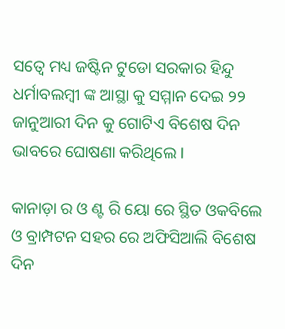ସତ୍ୱେ ମଧ୍ୟ ଜଷ୍ଟିନ ଟୁଡୋ ସରକାର ହିନ୍ଦୁ ଧର୍ମାବଲମ୍ବୀ ଙ୍କ ଆସ୍ଥା କୁ ସମ୍ମାନ ଦେଇ ୨୨ ଜାନୁଆରୀ ଦିନ କୁ ଗୋଟିଏ ବିଶେଷ ଦିନ ଭାବରେ ଘୋଷଣା କରିଥିଲେ l

କାନାଡ଼ା ର ଓ ଣ୍ଟ ରି ୟୋ ରେ ସ୍ଥିତ ଓକବିଲେ ଓ ବ୍ରାମ୍ପଟନ ସହର ରେ ଅଫିସିଆଲି ବିଶେଷ ଦିନ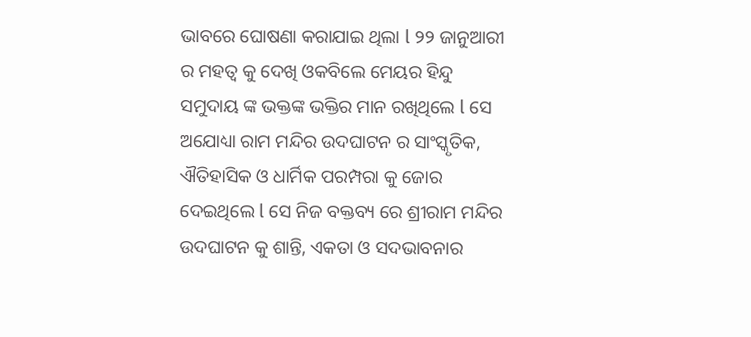ଭାବରେ ଘୋଷଣା କରାଯାଇ ଥିଲା l ୨୨ ଜାନୁଆରୀ ର ମହତ୍ୱ କୁ ଦେଖି ଓକବିଲେ ମେୟର ହିନ୍ଦୁ ସମୁଦାୟ ଙ୍କ ଭକ୍ତଙ୍କ ଭକ୍ତିର ମାନ ରଖିଥିଲେ l ସେ ଅଯୋଧ୍ୟା ରାମ ମନ୍ଦିର ଉଦଘାଟନ ର ସାଂସ୍କୃତିକ, ଐତିହାସିକ ଓ ଧାର୍ମିକ ପରମ୍ପରା କୁ ଜୋର ଦେଇଥିଲେ l ସେ ନିଜ ବକ୍ତବ୍ୟ ରେ ଶ୍ରୀରାମ ମନ୍ଦିର ଉଦଘାଟନ କୁ ଶାନ୍ତି, ଏକତା ଓ ସଦଭାବନାର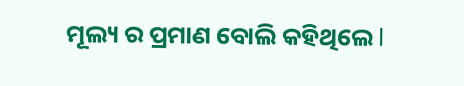ମୂଲ୍ୟ ର ପ୍ରମାଣ ବୋଲି କହିଥିଲେ l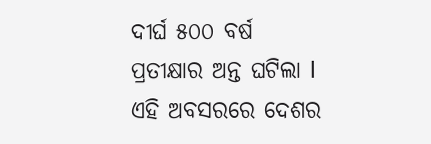ଦୀର୍ଘ ୫୦୦ ବର୍ଷ ପ୍ରତୀକ୍ଷାର ଅନ୍ତ ଘଟିଲା l ଏହି ଅବସରରେ ଦେଶର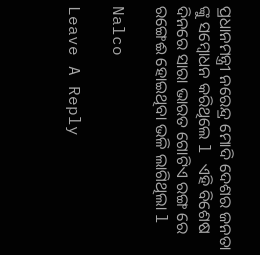ପ୍ରଧାନମନ୍ତ୍ରୀ ନରେନ୍ଦ୍ର ମୋଦି ଦେଶର ଜନତା ଙ୍କୁ ସମ୍ବୋଧନ କରିଥିଲେ l ଏହି ବିଶେଷ ଦିନରେ ସାରା ଭାରତ ଗୋଟିଏ ରଙ୍ଗ ରେ ରଙ୍ଗେଈ ହୋଇଥିବା ଭଳି ଲାଗିଥିଲା l

Nalco

Leave A Reply